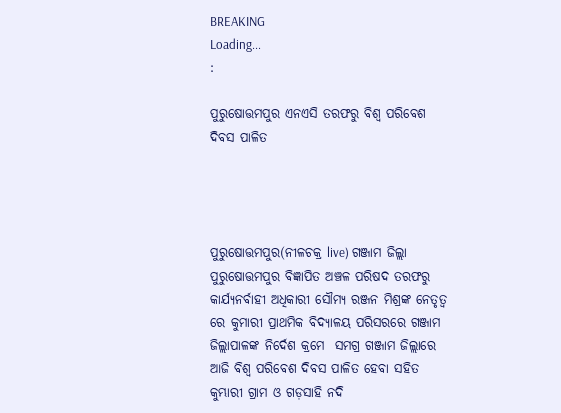BREAKING
Loading...
:

ପୁରୁଷୋତ୍ତମପୁର ଏନଏସି ତରଫରୁ ବିଶ୍ୱ ପରିବେଶ ଦିବସ ପାଳିତ




ପୁରୁଷୋତ୍ତମପୁର(ନୀଳଚକ୍ର live) ଗଞ୍ଜାମ ଜିଲ୍ଲା ପୁରୁଷୋତ୍ତମପୁର ବିଜ୍ଞାପିତ ଅଞ୍ଚଳ ପରିଷଦ ତରଫରୁ କାର୍ଯ୍ୟନର୍ବାହୀ ଅଧିକାରୀ ସୌମ୍ୟ ରଞ୍ଜନ ମିଶ୍ରଙ୍କ ନେତୃତ୍ୱ ରେ କୁମାରୀ ପ୍ରାଥମିକ ବିଦ୍ୟାଳୟ ପରିସରରେ ଗଞ୍ଜାମ ଜିଲ୍ଲାପାଳଙ୍କ ନିର୍ଦେଶ କ୍ରମେ  ସମଗ୍ର ଗଞ୍ଜାମ ଜିଲ୍ଲାରେ ଆଜି ବିଶ୍ୱ ପରିବେଶ ଦିବସ ପାଳିତ ହେବା ସହିତ କୁମ୍ଭାରୀ ଗ୍ରାମ ଓ ଗଡ଼ସାହି ନଦି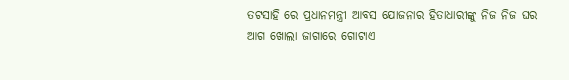ତଟସାହି ରେ ପ୍ରଧାନମନ୍ତ୍ରୀ ଆବସ ଯୋଜନାର ହିତାଧାରୀଙ୍କୁ ନିଜ ନିଜ ଘର ଆଗ ଖୋଲା ଜାଗାରେ ଗୋଟାଏ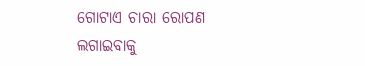ଗୋଟାଏ ଚାରା ରୋପଣ ଲଗାଇବାକୁ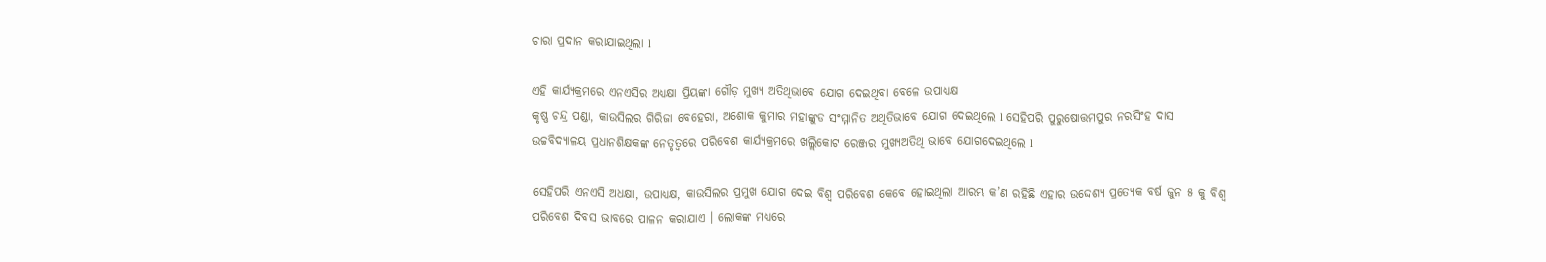ଚାରା ପ୍ରଦାନ କରାଯାଇଥିଲା l

ଏହି କାର୍ଯ୍ୟକ୍ରମରେ ଏନଏସିର ଅଧ୍ୟକ୍ଷା ପ୍ରିୟଙ୍କା ଗୌଡ଼ ମୁଖ୍ୟ ଅତିଥିଭାବେ ଯୋଗ ଦେଇଥିବା ବେଳେ ଉପାଧ୍ୟକ୍ଷ
କୃଷ୍ଣ ଚନ୍ଦ୍ର ପଣ୍ଡା, କାଉସିଲର ଗିରିଜା ବେହେରା, ଅଶୋକ କୁମାର ମହାଙ୍କୁଡ ସଂମ୍ମାନିତ ଅଥିତିଭାବେ ଯୋଗ ଦେଇଥିଲେ l ସେହିପରି ପୁରୁଷୋତ୍ତମପୁର ନରସିଂହ ଦାସ ଉଚ୍ଚବିଦ୍ୟାଳୟ ପ୍ରଧାନଶିକ୍ଷକଙ୍କ ନେତୃତ୍ୱରେ ପରିବେଶ କାର୍ଯ୍ୟକ୍ରମରେ ଖଲ୍ଲିକୋଟ ରେଞ୍ଜର ମୁଖ୍ୟଅତିଥି ଭାବେ ଯୋଗଦେଇଥିଲେ l

ସେହିପରି ଏନଏସି ଅଧକ୍ଷା, ଉପାଧ୍ୟକ୍ଷ, କାଉସିଲର ପ୍ରମୁଖ ଯୋଗ ଦେଇ ବିଶ୍ୱ ପରିବେଶ କେବେ ହୋଇଥିଲା ଆରମ୍ଭ କ’ଣ ରହିଛି ଏହାର ଉଦ୍ଦେଶ୍ୟ ପ୍ରତ୍ୟେକ ବର୍ଷ ଜୁନ ୫ କୁ ବିଶ୍ୱ ପରିବେଶ ଦିବସ ଭାବରେ ପାଳନ କରାଯାଏ । ଲୋକଙ୍କ ମଧ୍ୟରେ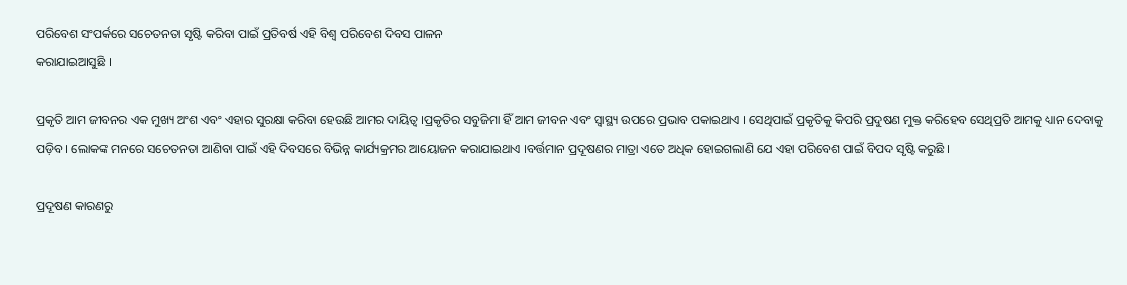ପରିବେଶ ସଂପର୍କରେ ସଚେତନତା ସୃଷ୍ଟି କରିବା ପାଇଁ ପ୍ରତିବର୍ଷ ଏହି ବିଶ୍ୱ ପରିବେଶ ଦିବସ ପାଳନ
କରାଯାଇଆସୁଛି ।

ପ୍ରକୃତି ଆମ ଜୀବନର ଏକ ମୁଖ୍ୟ ଅଂଶ ଏବଂ ଏହାର ସୁରକ୍ଷା କରିବା ହେଉଛି ଆମର ଦାୟିତ୍ୱ ।ପ୍ରକୃତିର ସବୁଜିମା ହିଁ ଆମ ଜୀବନ ଏବଂ ସ୍ୱାସ୍ଥ୍ୟ ଉପରେ ପ୍ରଭାବ ପକାଇଥାଏ । ସେଥିପାଇଁ ପ୍ରକୃତିକୁ କିପରି ପ୍ରଦୁଷଣ ମୁକ୍ତ କରିହେବ ସେଥିପ୍ରତି ଆମକୁ ଧ୍ୟାନ ଦେବାକୁ ପଡ଼ିବ । ଲୋକଙ୍କ ମନରେ ସଚେତନତା ଆଣିବା ପାଇଁ ଏହି ଦିବସରେ ବିଭିନ୍ନ କାର୍ଯ୍ୟକ୍ରମର ଆୟୋଜନ କରାଯାଇଥାଏ ।ବର୍ତ୍ତମାନ ପ୍ରଦୂଷଣର ମାତ୍ରା ଏତେ ଅଧିକ ହୋଇଗଲାଣି ଯେ ଏହା ପରିବେଶ ପାଇଁ ବିପଦ ସୃଷ୍ଟି କରୁଛି ।

ପ୍ରଦୂଷଣ କାରଣରୁ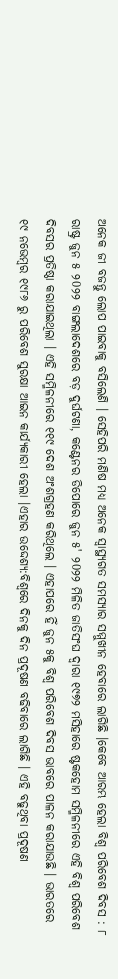ଅନେକ ଜୀ ବଜନ୍ତୁ ଲୋପ ପାଇବାକୁ ବସିଲେଣି । ସେହିପରି ମଣିଷ ମଧ୍ୟ ଅନେକ ସ୍ୱାସ୍ଥ୍ୟଗତ ସମସ୍ୟାର ସମ୍ମୁଖୀନ ହେବାରେ ଲାଗିଛି ।କେବେ ଆରମ୍ଭ ହେଲା ବିଶ୍ୱ ପରିବେଶ ଦିବସ : ୮ ରାଷ୍ଟ୍ର ଜୁନ ୫ ୨0୨୨ ବାଙ୍ଗଲାଦେଶରେ ବଡ଼ ଦୁର୍ଘଟଣା, କଣ୍ଟେନର ଡିପୋରେ ଜୁନ ୫' ୨0୨୨ ମିଳିତ ଜାତିସଂଘ ଦ୍ୱାରା ୧୯୭୨ ମସିହାରେ ଷ୍ଟକହୋମ ସମ୍ମିଳନୀରେ ଏହି ବିଶ୍ୱ ପରିବେଶ ଦିବସର ପ୍ରତିଷ୍ଠା କରାଯାଇଥିଲା । ଏହି ସମ୍ମିଳନୀରେ ୧୧୯ ଦେଶ ଅଂଶଗ୍ରହଣ କରିଥିଲେ । ଏହାପରେ ହିଁ ଜୁନ ୫କୁ ବିଶ୍ୱ ପରିବେଶ ଦିବସ ଭାବରେ ପାଳନ କରାଯାଉଛି । ଭାରତରେ ୧୯ ନଭେମ୍ବର ୧୯୮୬ ରୁ ପରିବେଶ ସୁରକ୍ଷା ଆଇନ କାର୍ଯ୍ୟକାରୀ ହେଲା ।ଏହାର ଉଦ୍ଦେଶ୍ୟ:ବିଶ୍ୱରେ ଦିନକୁ ଦିନ ପ୍ରଦୂଷଣ ବଢିବାରେ ଲାଗିଛି । ଏହି ବଢୁଥିବା ପ୍ରଦୂଷଣ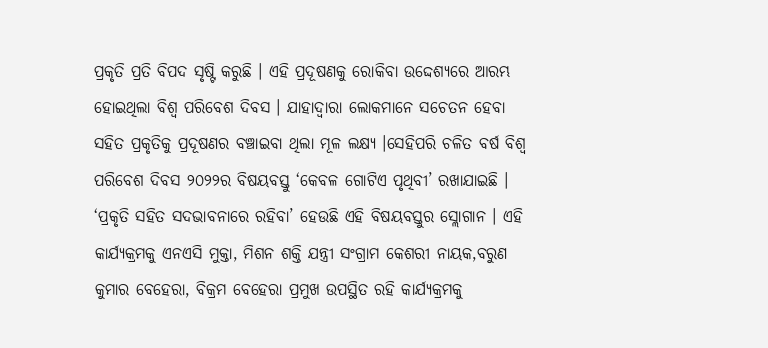ପ୍ରକୃତି ପ୍ରତି ବିପଦ ସୃଷ୍ଟି କରୁଛି । ଏହି ପ୍ରଦୂଷଣକୁ ରୋକିବା ଉଦ୍ଦେଶ୍ୟରେ ଆରମ୍ଭ ହୋଇଥିଲା ବିଶ୍ୱ ପରିବେଶ ଦିବସ । ଯାହାଦ୍ୱାରା ଲୋକମାନେ ସଚେତନ ହେବା ସହିତ ପ୍ରକୃତିକୁ ପ୍ରଦୂଷଣର ବଞ୍ଚାଇବା ଥିଲା ମୂଳ ଲକ୍ଷ୍ୟ ।ସେହିପରି ଚଳିତ ବର୍ଷ ବିଶ୍ୱ ପରିବେଶ ଦିବସ ୨୦୨୨ର ବିଷୟବସ୍ତୁ ‘କେବଳ ଗୋଟିଏ ପୃଥିବୀ’ ରଖାଯାଇଛି । ‘ପ୍ରକୃତି ସହିତ ସଦଭାବନାରେ ରହିବା’ ହେଉଛି ଏହି ବିଷୟବସ୍ତୁର ସ୍ଲୋଗାନ । ଏହି କାର୍ଯ୍ୟକ୍ରମକୁ ଏନଏସି ମୁକ୍ତା, ମିଶନ ଶକ୍ତି ଯନ୍ତ୍ରୀ ସଂଗ୍ରାମ କେଶରୀ ନାୟକ,ବରୁଣ କୁମାର ବେହେରା, ବିକ୍ରମ ବେହେରା ପ୍ରମୁଖ ଉପସ୍ଥିତ ରହି କାର୍ଯ୍ୟକ୍ରମକୁ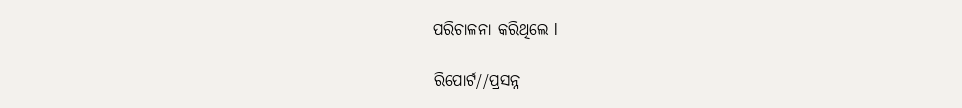ପରିଚାଳନା କରିଥିଲେ l

ରିପୋର୍ଟ//ପ୍ରସନ୍ନ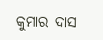କୁମାର ଦାସ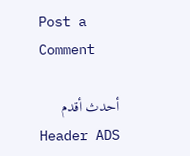Post a Comment

أحدث أقدم
Header ADS